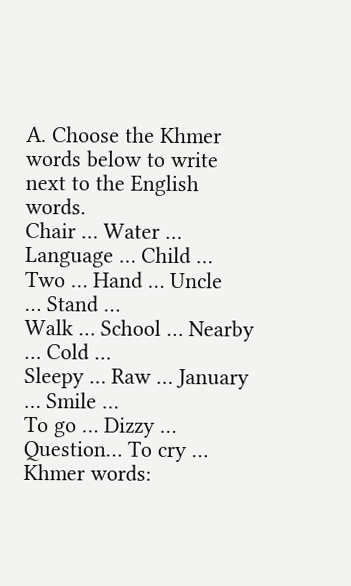A. Choose the Khmer words below to write next to the English words.
Chair … Water … Language … Child …
Two … Hand … Uncle
… Stand …
Walk … School … Nearby … Cold …
Sleepy … Raw … January … Smile …
To go … Dizzy … Question… To cry …
Khmer words: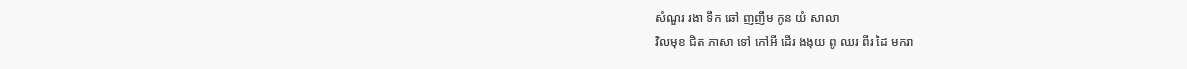សំណួរ រងា ទឹក ឆៅ ញញឹម កូន យំ សាលា
វិលមុខ ជិត ភាសា ទៅ កៅអី ដើរ ងងុយ ពូ ឈរ ពីរ ដៃ មករា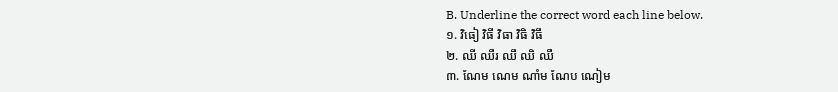B. Underline the correct word each line below.
១. វិធៀ វិធី វិធា វិធិ វិធឹ
២. ឈី ឈឺរ ឈឹ ឈិ ឈឺ
៣. ណែម ណេម ណាំម ណែប ណៀម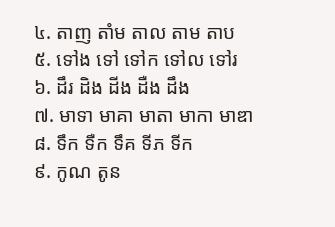៤. តាញ តាំម តាល តាម តាប
៥. ទៅង ទៅ ទៅក ទៅល ទៅរ
៦. ដឹរ ដិង ដីង ដឺង ដឹង
៧. មាទា មាគា មាតា មាកា មាឌា
៨. ទឹក ទឺក ទឹគ ទីភ ទីក
៩. កូណ តូន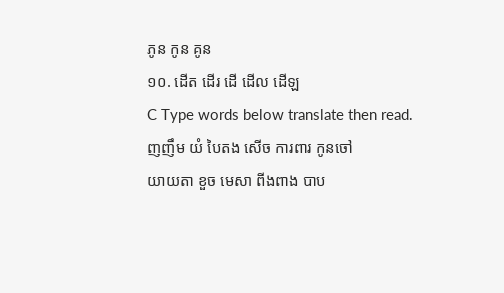ភូន កូន គូន
១០. ដើត ដើរ ដើ ដើល ដើឡ
C Type words below translate then read.
ញញឹម យំ បៃតង សើច ការពារ កូនចៅ
យាយតា ខួច មេសា ពីងពាង បាប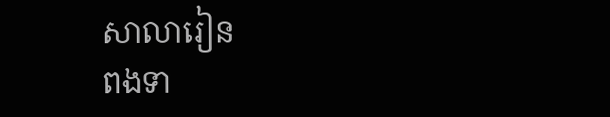សាលារៀន
ពងទា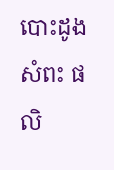បោះដូង សំពះ ផលិ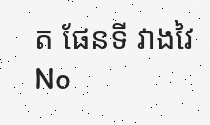ត ផែនទី វាងវៃ
No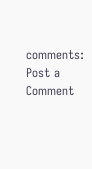comments:
Post a Comment